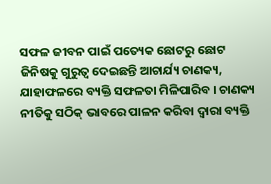ସଫଳ ଜୀବନ ପାଇଁ ପତ୍ୟେକ ଛୋଟରୁ ଛୋଟ ଜିନିଷକୁ ଗୁରୁତ୍ୱ ଦେଇଛନ୍ତି ଆଚାର୍ଯ୍ୟ ଚାଣକ୍ୟ, ଯାହାଫଳରେ ବ୍ୟକ୍ତି ସଫଳତା ମିଳିପାରିବ । ଚାଣକ୍ୟ ନୀତିକୁ ସଠିକ୍ ଭାବରେ ପାଳନ କରିବା ଦ୍ୱାରା ବ୍ୟକ୍ତି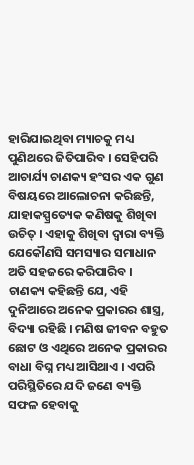ହାରିଯାଇଥିବା ମ୍ୟାଚକୁ ମଧ୍ୟ ପୁଣିଥରେ ଜିତିପାରିବ । ସେହିପରି ଆଚାର୍ଯ୍ୟ ଚାଣକ୍ୟ ହଂସର ଏକ ଗୁଣ ବିଷୟରେ ଆଲୋଚନା କରିଛନ୍ତି, ଯାହାକସ୍ପ୍ରତ୍ୟେକ କଣିଷକୁ ଶିଖିବା ଉଚିତ୍ । ଏହାକୁ ଶିଖିବା ଦ୍ୱାରା ବ୍ୟକ୍ତି ଯେକୌଣସି ସମସ୍ୟାର ସମାଧାନ ଅତି ସହଜରେ କରିପାରିବ ।
ଚାଣକ୍ୟ କହିଛନ୍ତି ଯେ, ଏହି ଦୁନିଆରେ ଅନେକ ପ୍ରକାରର ଶାସ୍ତ୍ର, ବିଦ୍ୟା ରହିଛି । ମଣିଷ ଜୀବନ ବହୁତ ଛୋଟ ଓ ଏଥିରେ ଅନେକ ପ୍ରକାରର ବାଧା ବିଘ୍ନ ମଧ୍ୟ ଆସିଥାଏ । ଏପରି ପରିସ୍ଥିତିରେ ଯଦି ଜଣେ ବ୍ୟକ୍ତି ସଫଳ ହେବାକୁ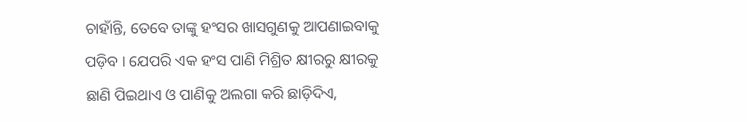ଚାହାଁନ୍ତି, ତେବେ ତାଙ୍କୁ ହଂସର ଖାସଗୁଣକୁ ଆପଣାଇବାକୁ ପଡ଼ିବ । ଯେପରି ଏକ ହଂସ ପାଣି ମିଶ୍ରିତ କ୍ଷୀରରୁ କ୍ଷୀରକୁ ଛାଣି ପିଇଥାଏ ଓ ପାଣିକୁ ଅଲଗା କରି ଛାଡ଼ିଦିଏ,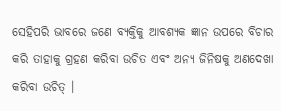ସେହିପରି ଭାବରେ ଜଣେ ବ୍ୟକ୍ତିକୁ ଆବଶ୍ୟକ ଜ୍ଞାନ ଉପରେ ବିଚାର କରି ତାହାକୁ ଗ୍ରହଣ କରିବା ଉଚିତ ଏବଂ ଅନ୍ୟ ଜିନିଷକୁ ଅଣଦେଖା କରିବା ଉଚିତ୍ ।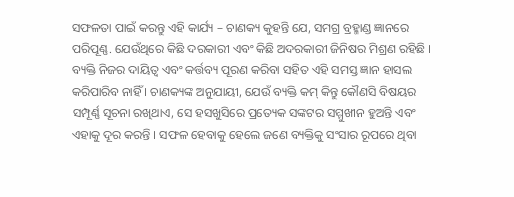ସଫଳତା ପାଇଁ କରନ୍ତୁ ଏହି କାର୍ଯ୍ୟ – ଚାଣକ୍ୟ କୁହନ୍ତି ଯେ, ସମଗ୍ର ବ୍ରହ୍ମାଣ୍ଡ ଜ୍ଞାନରେ ପରିପୂଣ୍ଣ. ଯେଉଁଥିରେ କିଛି ଦରକାରୀ ଏବଂ କିଛି ଅଦରକାରୀ ଜିନିଷର ମିଶ୍ରଣ ରହିଛି । ବ୍ୟକ୍ତି ନିଜର ଦାୟିତ୍ୱ ଏବଂ କର୍ତ୍ତବ୍ୟ ପୂରଣ କରିବା ସହିତ ଏହି ସମସ୍ତ ଜ୍ଞାନ ହାସଲ କରିପାରିବ ନାହିଁ । ଚାଣକ୍ୟଙ୍କ ଅନୁଯାୟୀ, ଯେଉଁ ବ୍ୟକ୍ତି କମ୍ କିନ୍ତୁ କୌଣସି ବିଷୟର ସମ୍ପୂର୍ଣ୍ଣ ସୂଚନା ରଖିଥାଏ, ସେ ହସଖୁସିରେ ପ୍ରତ୍ୟେକ ସଙ୍କଟର ସମ୍ମୁଖୀନ ହୁଅନ୍ତି ଏବଂ ଏହାକୁ ଦୂର କରନ୍ତି । ସଫଳ ହେବାକୁ ହେଲେ ଜଣେ ବ୍ୟକ୍ତିକୁ ସଂସାର ରୂପରେ ଥିବା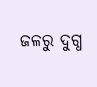ଜଳରୁ ଦୁଗ୍ଧ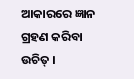ଆକାରରେ ଜ୍ଞାନ ଗ୍ରହଣ କରିବା ଉଚିତ୍ ।